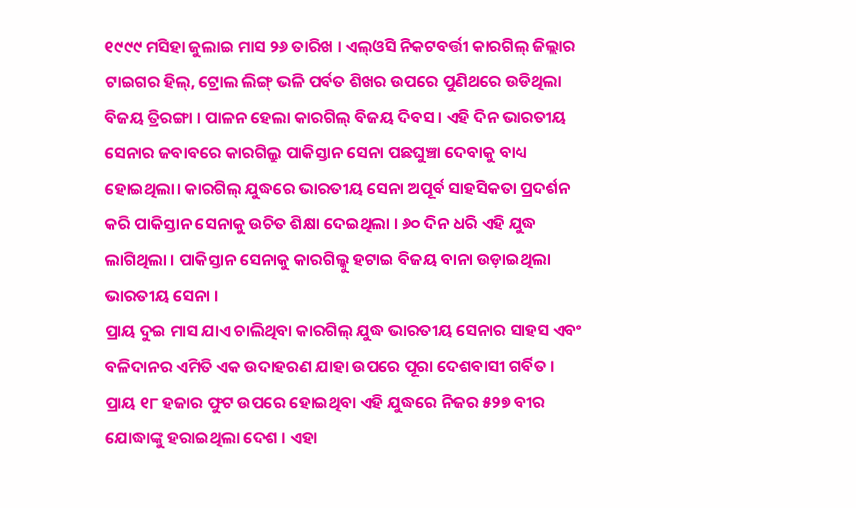୧୯୯୯ ମସିହା ଜୁଲାଇ ମାସ ୨୬ ତାରିଖ । ଏଲ୍ଓସି ନିକଟବର୍ତ୍ତୀ କାରଗିଲ୍ ଜିଲ୍ଲାର ଟାଇଗର ହିଲ୍, ଟ୍ରୋଲ ଲିଙ୍ଗ୍ ଭଳି ପର୍ବତ ଶିଖର ଉପରେ ପୁଣିଥରେ ଉଡିଥିଲା ବିଜୟ ତ୍ରିରଙ୍ଗା । ପାଳନ ହେଲା କାରଗିଲ୍ ବିଜୟ ଦିବସ । ଏହି ଦିନ ଭାରତୀୟ ସେନାର ଜବାବରେ କାରଗିଲ୍ରୁ ପାକିସ୍ତାନ ସେନା ପଛଘୁଞ୍ଚା ଦେବାକୁ ବାଧ୍ୟ ହୋଇଥିଲା। କାରଗିଲ୍ ଯୁଦ୍ଧରେ ଭାରତୀୟ ସେନା ଅପୂର୍ବ ସାହସିକତା ପ୍ରଦର୍ଶନ କରି ପାକିସ୍ତାନ ସେନାକୁ ଉଚିତ ଶିକ୍ଷା ଦେଇଥିଲା । ୬୦ ଦିନ ଧରି ଏହି ଯୁଦ୍ଧ ଲାଗିଥିଲା । ପାକିସ୍ତାନ ସେନାକୁ କାରଗିଲ୍କୁ ହଟାଇ ବିଜୟ ବାନା ଉଡ଼ାଇଥିଲା ଭାରତୀୟ ସେନା ।
ପ୍ରାୟ ଦୁଇ ମାସ ଯାଏ ଚାଲିଥିବା କାରଗିଲ୍ ଯୁଦ୍ଧ ଭାରତୀୟ ସେନାର ସାହସ ଏବଂ ବଳିଦାନର ଏମିତି ଏକ ଉଦାହରଣ ଯାହା ଉପରେ ପୂରା ଦେଶବାସୀ ଗର୍ବିତ । ପ୍ରାୟ ୧୮ ହଜାର ଫୁଟ ଉପରେ ହୋଇଥିବା ଏହି ଯୁଦ୍ଧରେ ନିଜର ୫୨୭ ବୀର ଯୋଦ୍ଧାଙ୍କୁ ହରାଇଥିଲା ଦେଶ । ଏହା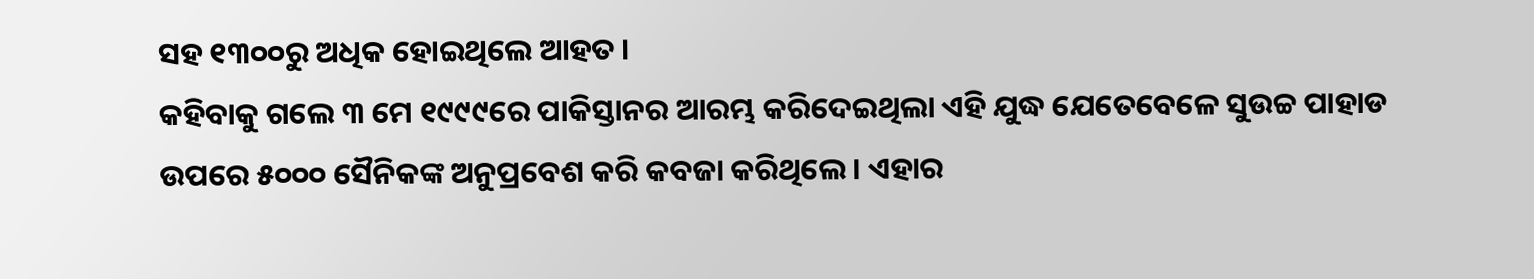ସହ ୧୩୦୦ରୁ ଅଧିକ ହୋଇଥିଲେ ଆହତ ।
କହିବାକୁ ଗଲେ ୩ ମେ ୧୯୯୯ରେ ପାକିସ୍ତାନର ଆରମ୍ଭ କରିଦେଇଥିଲା ଏହି ଯୁଦ୍ଧ ଯେତେବେଳେ ସୁଉଚ୍ଚ ପାହାଡ ଉପରେ ୫୦୦୦ ସୈନିକଙ୍କ ଅନୁପ୍ରବେଶ କରି କବଜା କରିଥିଲେ । ଏହାର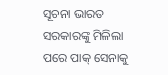ସୂଚନା ଭାରତ ସରକାରଙ୍କୁ ମିଳିଲା ପରେ ପାକ୍ ସେନାକୁ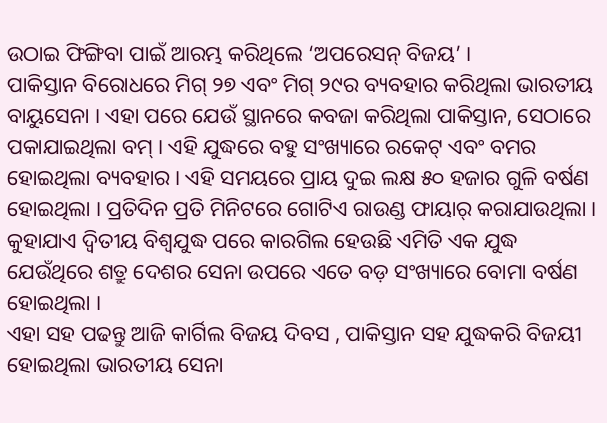ଉଠାଇ ଫିଙ୍ଗିବା ପାଇଁ ଆରମ୍ଭ କରିଥିଲେ ‘ଅପରେସନ୍ ବିଜୟ’ ।
ପାକିସ୍ତାନ ବିରୋଧରେ ମିଗ୍ ୨୭ ଏବଂ ମିଗ୍ ୨୯ର ବ୍ୟବହାର କରିଥିଲା ଭାରତୀୟ ବାୟୁସେନା । ଏହା ପରେ ଯେଉଁ ସ୍ଥାନରେ କବଜା କରିଥିଲା ପାକିସ୍ତାନ, ସେଠାରେ ପକାଯାଇଥିଲା ବମ୍ । ଏହି ଯୁଦ୍ଧରେ ବହୁ ସଂଖ୍ୟାରେ ରକେଟ୍ ଏବଂ ବମର ହୋଇଥିଲା ବ୍ୟବହାର । ଏହି ସମୟରେ ପ୍ରାୟ ଦୁଇ ଲକ୍ଷ ୫୦ ହଜାର ଗୁଳି ବର୍ଷଣ ହୋଇଥିଲା । ପ୍ରତିଦିନ ପ୍ରତି ମିନିଟରେ ଗୋଟିଏ ରାଉଣ୍ଡ ଫାୟାର୍ କରାଯାଉଥିଲା । କୁହାଯାଏ ଦ୍ୱିତୀୟ ବିଶ୍ବଯୁଦ୍ଧ ପରେ କାରଗିଲ ହେଉଛି ଏମିତି ଏକ ଯୁଦ୍ଧ ଯେଉଁଥିରେ ଶତ୍ରୁ ଦେଶର ସେନା ଉପରେ ଏତେ ବଡ଼ ସଂଖ୍ୟାରେ ବୋମା ବର୍ଷଣ ହୋଇଥିଲା ।
ଏହା ସହ ପଢନ୍ତୁ ଆଜି କାର୍ଗିଲ ବିଜୟ ଦିବସ , ପାକିସ୍ତାନ ସହ ଯୁଦ୍ଧକରି ବିଜୟୀ ହୋଇଥିଲା ଭାରତୀୟ ସେନା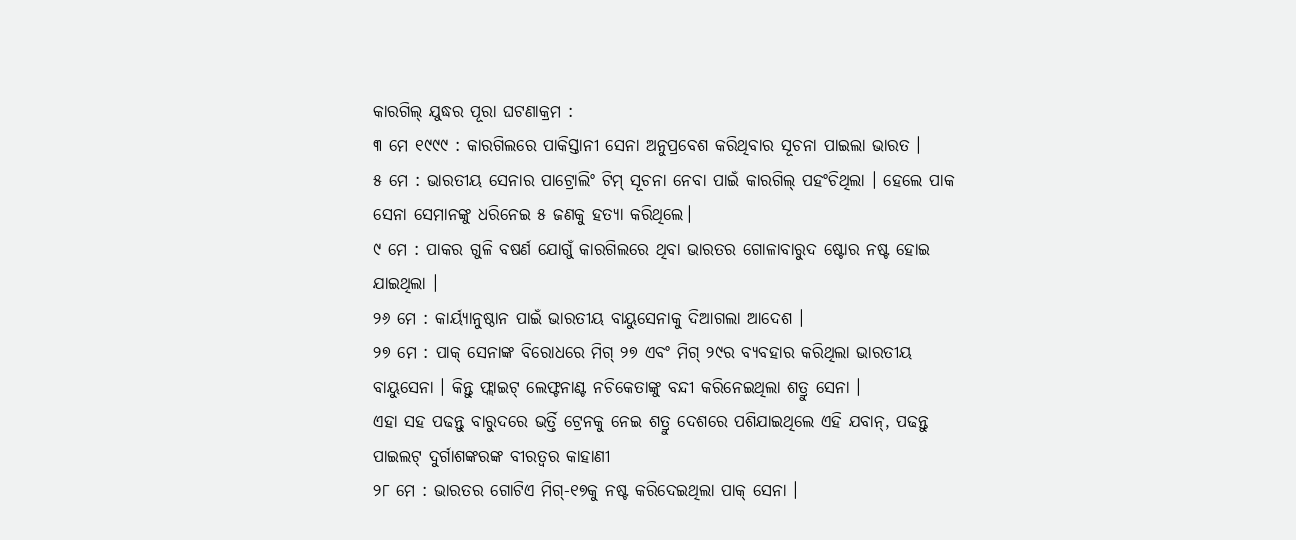କାରଗିଲ୍ ଯୁଦ୍ଧର ପୂରା ଘଟଣାକ୍ରମ :
୩ ମେ ୧୯୯୯ : କାରଗିଲରେ ପାକିସ୍ତାନୀ ସେନା ଅନୁପ୍ରବେଶ କରିଥିବାର ସୂଚନା ପାଇଲା ଭାରତ ।
୫ ମେ : ଭାରତୀୟ ସେନାର ପାଟ୍ରୋଲିଂ ଟିମ୍ ସୂଚନା ନେବା ପାଇଁ କାରଗିଲ୍ ପହଂଚିଥିଲା । ହେଲେ ପାକ ସେନା ସେମାନଙ୍କୁ ଧରିନେଇ ୫ ଜଣକୁ ହତ୍ୟା କରିଥିଲେ।
୯ ମେ : ପାକର ଗୁଳି ବଷର୍ଣ ଯୋଗୁଁ କାରଗିଲରେ ଥିବା ଭାରତର ଗୋଳାବାରୁଦ ଷ୍ଟୋର ନଷ୍ଟ ହୋଇ ଯାଇଥିଲା ।
୨୬ ମେ : କାର୍ୟ୍ୟାନୁଷ୍ଠାନ ପାଇଁ ଭାରତୀୟ ବାୟୁସେନାକୁ ଦିଆଗଲା ଆଦେଶ ।
୨୭ ମେ : ପାକ୍ ସେନାଙ୍କ ବିରୋଧରେ ମିଗ୍ ୨୭ ଏବଂ ମିଗ୍ ୨୯ର ବ୍ୟବହାର କରିଥିଲା ଭାରତୀୟ ବାୟୁସେନା । କିନ୍ତୁ ଫ୍ଲାଇଟ୍ ଲେଫ୍ଟନାଣ୍ଟ ନଚିକେତାଙ୍କୁ ବନ୍ଦୀ କରିନେଇଥିଲା ଶତ୍ରୁ ସେନା ।
ଏହା ସହ ପଢନ୍ତୁ ବାରୁଦରେ ଭର୍ତ୍ତି ଟ୍ରେନକୁ ନେଇ ଶତ୍ରୁ ଦେଶରେ ପଶିଯାଇଥିଲେ ଏହି ଯବାନ୍, ପଢନ୍ତୁ ପାଇଲଟ୍ ଦୁର୍ଗାଶଙ୍କରଙ୍କ ବୀରତ୍ବର କାହାଣୀ
୨୮ ମେ : ଭାରତର ଗୋଟିଏ ମିଗ୍-୧୭କୁ ନଷ୍ଟ କରିଦେଇଥିଲା ପାକ୍ ସେନା ।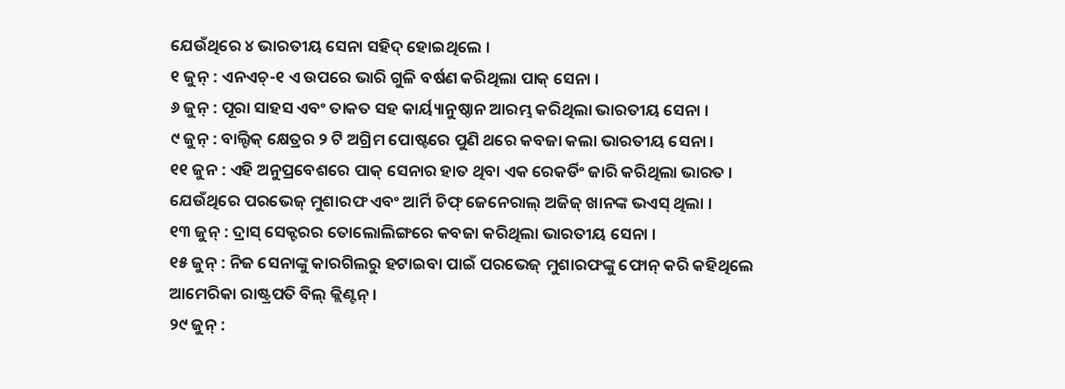ଯେଉଁଥିରେ ୪ ଭାରତୀୟ ସେନା ସହିଦ୍ ହୋଇଥିଲେ ।
୧ ଜୁନ୍ : ଏନଏଚ୍-୧ ଏ ଉପରେ ଭାରି ଗୁଳି ବର୍ଷଣ କରିଥିଲା ପାକ୍ ସେନା ।
୬ ଜୁନ୍ : ପୂରା ସାହସ ଏବଂ ତାକତ ସହ କାର୍ୟ୍ୟାନୁଷ୍ଠାନ ଆରମ୍ଭ କରିଥିଲା ଭାରତୀୟ ସେନା ।
୯ ଜୁନ୍ : ବାଲ୍ଟିକ୍ କ୍ଷେତ୍ରର ୨ ଟି ଅଗ୍ରିମ ପୋଷ୍ଟରେ ପୁଣି ଥରେ କବଜା କଲା ଭାରତୀୟ ସେନା ।
୧୧ ଜୁନ : ଏହି ଅନୁପ୍ରବେଶରେ ପାକ୍ ସେନାର ହାତ ଥିବା ଏକ ରେକର୍ଡିଂ ଜାରି କରିଥିଲା ଭାରତ । ଯେଉଁଥିରେ ପରଭେଜ୍ ମୁଶାରଫ ଏବଂ ଆର୍ମି ଚିଫ୍ ଜେନେରାଲ୍ ଅଜିଜ୍ ଖାନଙ୍କ ଭଏସ୍ ଥିଲା ।
୧୩ ଜୁନ୍ : ଦ୍ରାସ୍ ସେକ୍ଟରର ତୋଲୋଲିଙ୍ଗରେ କବଜା କରିଥିଲା ଭାରତୀୟ ସେନା ।
୧୫ ଜୁନ୍ : ନିଜ ସେନାଙ୍କୁ କାରଗିଲରୁ ହଟାଇବା ପାଇଁ ପରଭେଜ୍ ମୁଶାରଫଙ୍କୁ ଫୋନ୍ କରି କହିଥିଲେ ଆମେରିକା ରାଷ୍ଟ୍ରପତି ବିଲ୍ କ୍ଲିଣ୍ଟନ୍ ।
୨୯ ଜୁନ୍ :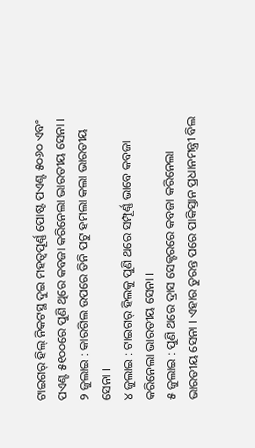ଟାଇଗର୍ ହିଲ୍ ନିକଟସ୍ଥ ଦୁଇ ମହତ୍ବପୂର୍ଣ୍ଣ ପୋଷ୍ଟ ପଏଣ୍ଟ ୫୦୬୦ ଏବଂ ପଏଣ୍ଟ ୫୧୦୦ରେ ପୁଣି ଥିରେ କବଜା କରିନେଲା ଭାରତୀୟ ସେନା ।
୨ ଜୁଲାଇ : କାରଗିଲ ଉପରେ ତିନି ପଟୁ ହମଲା କଲା ଭାରତୀୟ ସେନା ।
୪ ଜୁଲାଇ : ଟାଇଗର୍ ହିଲକୁ ପୁଣି ଥରେ ସମ୍ପୂର୍ଣ୍ଣ ଭାବେ କବଜା କରିନେଲା ଭାରତୀୟ ସେନା ।
୫ ଜୁଲାଇ : ପୁଣି ଥରେ ଦ୍ରାସ ସେକ୍ଟରରେ କବଜା କରିନେଲା ଭାରତୀୟ ସେନା । ଏହାର ତୁରନ୍ତ ପରେ ପାକିସ୍ତାନ ପ୍ରଧାନମନ୍ତ୍ରୀ ବିଲ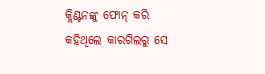କ୍ଲିଣ୍ଟନଙ୍କୁ ଫୋନ୍ କରି କହିଥିଲେ କାରଗିଲରୁ ସେ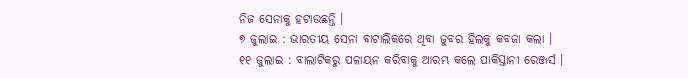ନିଜ ସେନାକୁ ହଟାଉଛନ୍ତି ।
୭ ଜୁଲାଇ : ଭାରତୀୟ ସେନା ବାଟାଲିକରେ ଥିବା ଜୁବର ହିଲକୁ କବଜା କଲା ।
୧୧ ଜୁଲାଇ : ବାଲାଟିକରୁ ପଳାୟନ କରିବାକୁ ଆରମ୍ଭ କଲେ ପାକିସ୍ତାନୀ ରେଞ୍ଜର୍ସ ।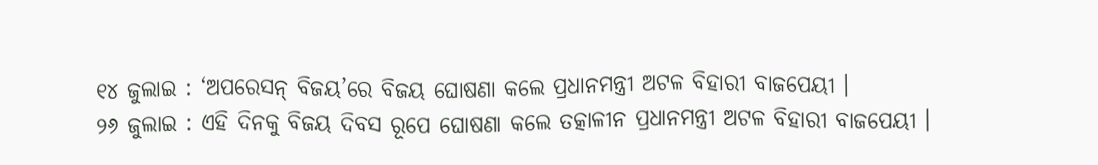୧୪ ଜୁଲାଇ : ‘ଅପରେସନ୍ ବିଜୟ’ରେ ବିଜୟ ଘୋଷଣା କଲେ ପ୍ରଧାନମନ୍ତ୍ରୀ ଅଟଳ ବିହାରୀ ବାଜପେୟୀ ।
୨୬ ଜୁଲାଇ : ଏହି ଦିନକୁ ବିଜୟ ଦିବସ ରୂପେ ଘୋଷଣା କଲେ ତତ୍କାଳୀନ ପ୍ରଧାନମନ୍ତ୍ରୀ ଅଟଳ ବିହାରୀ ବାଜପେୟୀ ।